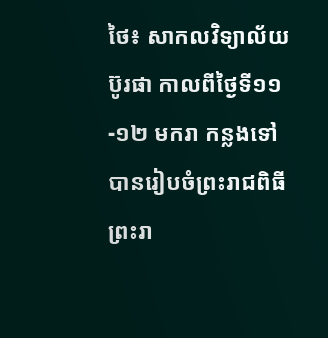ថៃ៖ សាកលវិទ្យាល័យប៊ូរផា កាលពីថ្ងៃទី១១-១២ មករា កន្លងទៅ បានរៀបចំព្រះរាជពិធីព្រះរា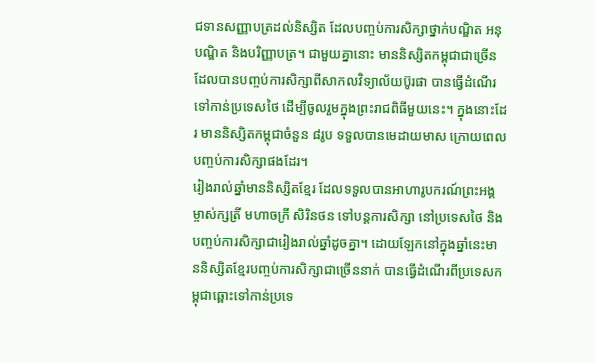ជទានសញ្ញាបត្រដល់និស្សិត ដែលបញ្ចប់ការសិក្សាថ្នាក់បណ្ឌិត អនុបណ្ឌិត និងបរិញ្ញាបត្រ។ ជាមួយគ្នានោះ មាននិស្សិតកម្ពុជាជាច្រើន ដែលបានបញ្ចប់ការសិក្សាពីសាកលវិទ្យាល័យប៊ូរផា បានធ្វើដំណើរទៅកាន់ប្រទេសថៃ ដើម្បីចូលរួមក្នុងព្រះរាជពិធីមួយនេះ។ ក្នុងនោះដែរ មាននិស្សិតកម្ពុជាចំនួន ៨រូប ទទួលបានមេដាយមាស ក្រោយពេលបញ្ចប់ការសិក្សាផងដែរ។
រៀងរាល់ឆ្នាំមាននិស្សិតខ្មែរ ដែលទទួលបានអាហារូបករណ៍ព្រះអង្គម្ចាស់ក្សត្រី មហាចក្រី សិរិនថន ទៅបន្ដការសិក្សា នៅប្រទេសថៃ និងបញ្ចប់ការសិក្សាជារៀងរាល់ឆ្នាំដូចគ្នា។ ដោយឡែកនៅក្នុងឆ្នាំនេះមាននិស្សិតខ្មែរបញ្ចប់ការសិក្សាជាច្រើននាក់ បានធ្វើដំណើរពីប្រទេសកម្ពុជាឆ្ពោះទៅកាន់ប្រទេ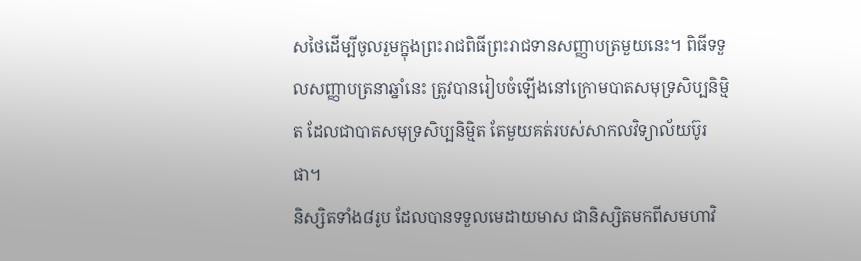សថៃដើម្បីចូលរួមក្នុងព្រះរាជពិធីព្រះរាជទានសញ្ញាបត្រមួយនេះ។ ពិធីទទួលសញ្ញាបត្រនាឆ្នាំនេះ ត្រូវបានរៀបចំឡើងនៅក្រោមបាតសមុទ្រសិប្បនិម្មិត ដែលជាបាតសមុទ្រសិប្បនិម្មិត តែមួយគត់របស់សាកលវិទ្យាល័យប៊ូរផា។
និស្សិតទាំង៨រូប ដែលបានទទួលមេដាយមាស ជានិស្សិតមកពីសមហាវិ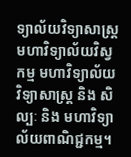ទ្យាល័យវិទ្យាសាស្ត្រ មហាវិទ្យាល័យវិស្វកម្ម មហាវិទ្យាល័យវិទ្យាសាស្ត្រ និង សិល្បៈ និង មហាវិទ្យាល័យពាណិជ្ជកម្ម។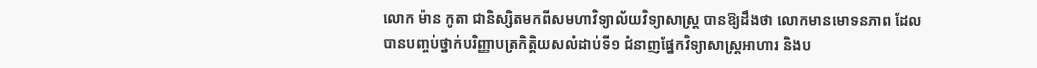លោក ម៉ាន កូតា ជានិស្សិតមកពីសមហាវិទ្យាល័យវិទ្យាសាស្ត្រ បានឱ្យដឹងថា លោកមានមោទនភាព ដែលបានបញ្ចប់ថ្នាក់បរិញ្ញាបត្រកិត្តិយសលំដាប់ទី១ ជំនាញផ្នែកវិទ្យាសាស្ត្រអាហារ និងប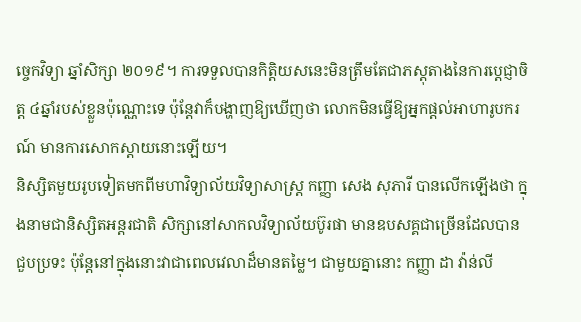ច្ចេកវិទ្យា ឆ្នាំសិក្សា ២០១៩។ ការទទួលបានកិត្តិយសនេះមិនត្រឹមតែជាភស្តុតាងនៃការប្តេជ្ញាចិត្ត ៤ឆ្នាំរបស់ខ្លួនប៉ុណ្ណោះទេ ប៉ុន្ដែវាក៏បង្ហាញឱ្យឃើញថា លោកមិនធ្វើឱ្យអ្នកផ្តល់អាហារូបករណ៍ មានការសោកស្ដាយនោះឡើយ។
និស្សិតមួយរូបទៀតមកពីមហាវិទ្យាល័យវិទ្យាសាស្ត្រ កញ្ញា សេង សុភារី បានលើកឡើងថា ក្នុងនាមជានិស្សិតអន្ដរជាតិ សិក្សានៅសាកលវិទ្យាល័យប៊ូរផា មានឧបសគ្គជាច្រើនដែលបានជួបប្រទះ ប៉ុន្ដែនៅក្នុងនោះវាជាពេលវេលាដ៏មានតម្លៃ។ ជាមួយគ្នានោះ កញ្ញា ដា វ៉ាន់លី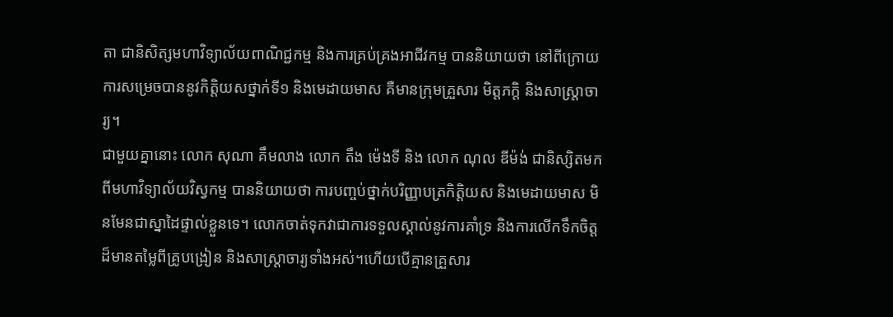តា ជានិសិត្សមហាវិទ្យាល័យពាណិជ្ជកម្ម និងការគ្រប់គ្រងអាជីវកម្ម បាននិយាយថា នៅពីក្រោយការសម្រេចបាននូវកិត្តិយសថ្នាក់ទី១ និងមេដាយមាស គឺមានក្រុមគ្រួសារ មិត្តភក្តិ និងសាស្រ្តាចារ្យ។
ជាមួយគ្នានោះ លោក សុណា គឹមលាង លោក តឹង ម៉េងទី និង លោក ណុល ឌីម៉ង់ ជានិស្សិតមកពីមហាវិទ្យាល័យវិស្វកម្ម បាននិយាយថា ការបញ្ចប់ថ្នាក់បរិញ្ញាបត្រកិត្តិយស និងមេដាយមាស មិនមែនជាស្នាដៃផ្ទាល់ខ្លួនទេ។ លោកចាត់ទុកវាជាការទទួលស្គាល់នូវការគាំទ្រ និងការលើកទឹកចិត្តដ៏មានតម្លៃពីគ្រូបង្រៀន និងសាស្ត្រាចារ្យទាំងអស់។ហើយបើគ្មានគ្រួសារ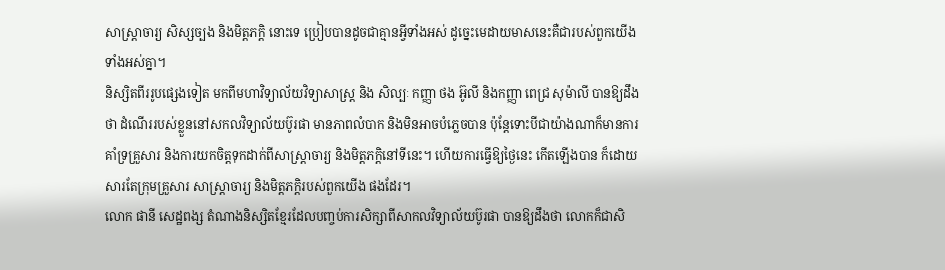សាស្ត្រាចារ្យ សិស្សច្បង និងមិត្តភក្តិ នោះទេ ប្រៀបបានដូចជាគ្មានអ្វីទាំងអស់ ដូច្នេះមេដាយមាសនេះគឺជារបស់ពួកយើងទាំងអស់គ្នា។
និស្សិតពីររូបផ្សេងទៀត មកពីមហាវិទ្យាល័យវិទ្យាសាស្ត្រ និង សិល្បៈ កញ្ញា ថង អ៊ូលី និងកញ្ញា ពេជ្រ សុម៉ាលី បានឱ្យដឹងថា ដំណើររបស់ខ្លួននៅសកលវិទ្យាល័យប៊ូរផា មានភាពលំបាក និងមិនអាចបំភ្លេចបាន ប៉ុន្ដែទោះបីជាយ៉ាងណាក៏មានការគាំទ្រគ្រួសារ និងការយកចិត្តទុកដាក់ពីសាស្រ្តាចារ្យ និងមិត្តភក្ដិនៅទីនេះ។ ហើយការធ្វើឱ្យថ្ងៃនេះ កើតឡើងបាន ក៏ដោយសារតែក្រុមគ្រួសារ សាស្ត្រាចារ្យ និងមិត្តភក្តិរបស់ពួកយើង ផងដែរ។
លោក ផានី សេដ្ឋពង្ស តំណាងនិស្សិតខ្មែរដែលបញ្ចប់ការសិក្សាពីសាកលវិទ្យាល័យប៊ូរផា បានឱ្យដឹងថា លោកក៏ជាសិ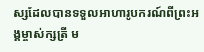ស្សដែលបានទទួលអាហារូបករណ៍ពីព្រះអង្គម្ចាស់ក្សត្រី ម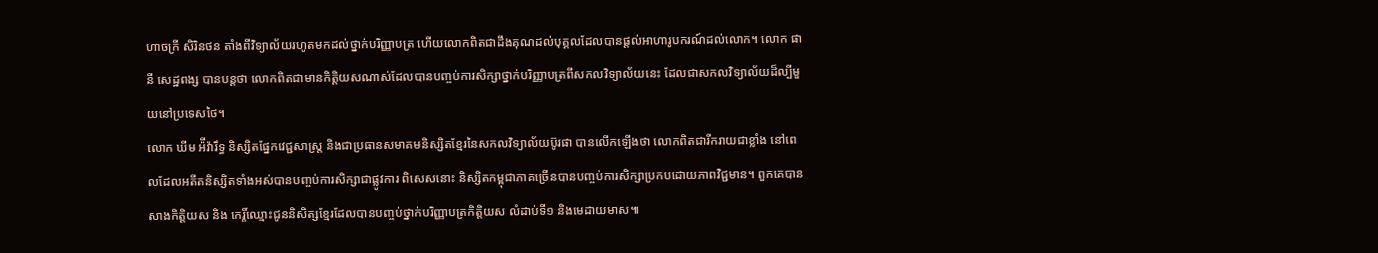ហាចក្រី សិរិនថន តាំងពីវិទ្យាល័យរហូតមកដល់ថ្នាក់បរិញ្ញាបត្រ ហើយលោកពិតជាដឹងគុណដល់បុគ្គលដែលបានផ្តល់អាហារូបករណ៍ដល់លោក។ លោក ផានី សេដ្ឋពង្ស បានបន្ដថា លោកពិតជាមានកិត្តិយសណាស់ដែលបានបញ្ចប់ការសិក្សាថ្នាក់បរិញ្ញាបត្រពីសកលវិទ្យាល័យនេះ ដែលជាសកលវិទ្យាល័យដ៏ល្បីមួយនៅប្រទេសថៃ។
លោក ឃីម អ៉ីវ៉ារឹទ្ធ និស្សិតផ្នែកវេជ្ជសាស្ត្រ និងជាប្រធានសមាគមនិស្សិតខ្មែរនៃសកលវិទ្យាល័យប៊ូរផា បានលើកឡើងថា លោកពិតជារីករាយជាខ្លាំង នៅពេលដែលអតីតនិស្សិតទាំងអស់បានបញ្ចប់ការសិក្សាជាផ្លូវការ ពិសេសនោះ និស្សិតកម្ពុជាភាគច្រើនបានបញ្ចប់ការសិក្សាប្រកបដោយភាពវិជ្ជមាន។ ពួកគេបានសាងកិត្តិយស និង កេរ្តិ៍ឈ្មោះជូននិសិត្សខ្មែរដែលបានបញ្ចប់ថ្នាក់បរិញ្ញាបត្រកិត្តិយស លំដាប់ទី១ និងមេដាយមាស៕